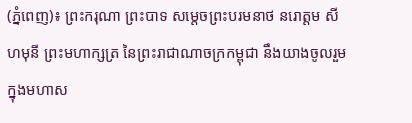(ភ្នំពេញ)៖ ព្រះករុណា ព្រះបាទ សម្តេចព្រះបរមនាថ នរោត្តម សីហមុនី ព្រះមហាក្សត្រ នៃព្រះរាជាណាចក្រកម្ពុជា នឹងយាងចូលរួមក្នុងមហាស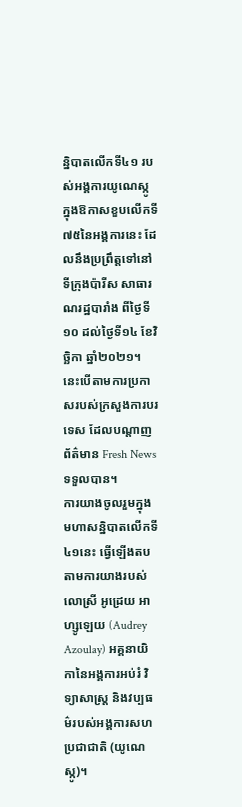ន្និបាតលើកទី៤១ របស់អង្គការយូណេស្កូ ក្នុងឱកាសខួបលើកទី៧៥នៃអង្គការនេះ ដែលនឹងប្រព្រឹត្តទៅនៅទីក្រុងប៉ារីស សាធារណរដ្ឋបារាំង ពីថ្ងៃទី១០ ដល់ថ្ងៃទី១៤ ខែវិច្ឆិកា ឆ្នាំ២០២១។ នេះបើតាមការប្រកាសរបស់ក្រសួងការបរទេស ដែលបណ្តាញព័ត៌មាន Fresh News ទទួលបាន។
ការយាងចូលរួមក្នុងមហាសន្និបាតលើកទី៤១នេះ ធ្វើឡើងតបតាមការយាងរបស់លោស្រី អូដ្រេយ អាហ្សូឡេយ (Audrey Azoulay) អគ្គនាយិកានៃអង្គការអប់រំ វិទ្យាសាស្ត្រ និងវប្បធម៌របស់អង្គការសហប្រជាជាតិ (យូណេស្កូ)។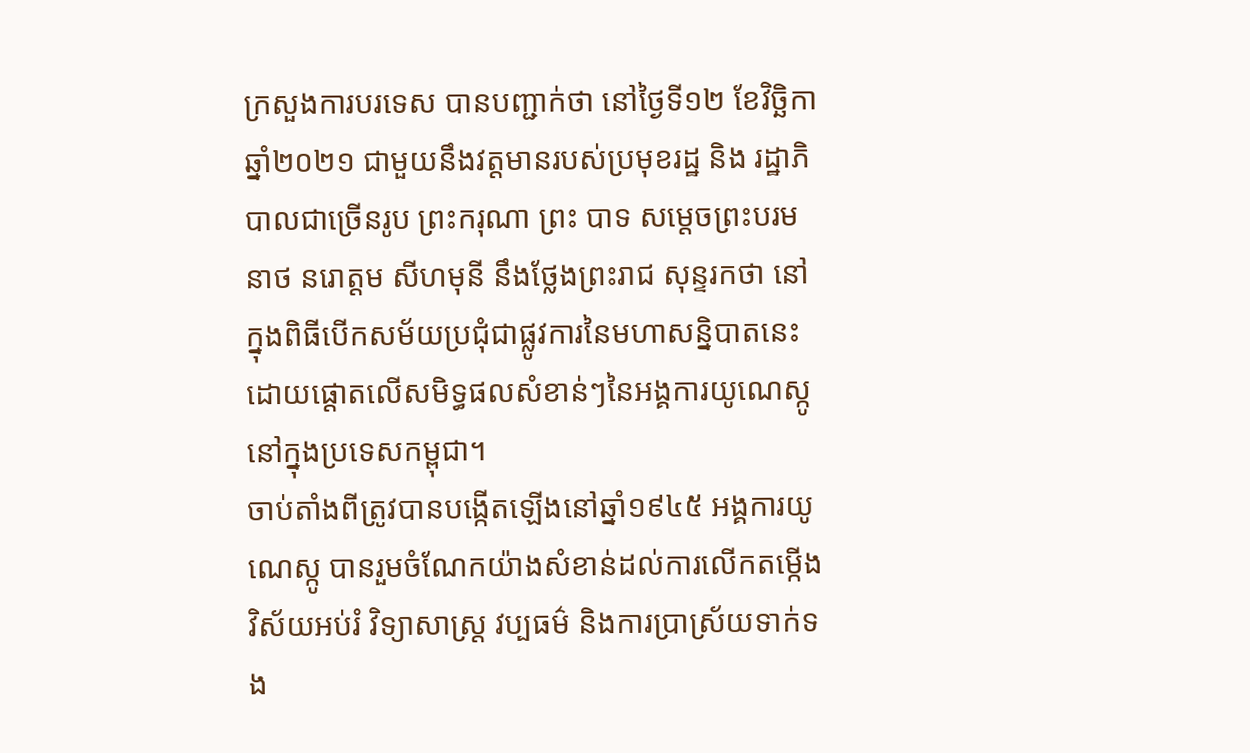ក្រសួងការបរទេស បានបញ្ជាក់ថា នៅថ្ងៃទី១២ ខែវិច្ឆិកា ឆ្នាំ២០២១ ជាមួយនឹងវត្តមានរបស់ប្រមុខរដ្ឋ និង រដ្ឋាភិបាលជាច្រើនរូប ព្រះករុណា ព្រះ បាទ សម្តេចព្រះបរមនាថ នរោត្តម សីហមុនី នឹងថ្លែងព្រះរាជ សុន្ទរកថា នៅក្នុងពិធីបើកសម័យប្រជុំជាផ្លូវការនៃមហាសន្និបាតនេះ ដោយផ្តោតលើសមិទ្ធផលសំខាន់ៗនៃអង្គការយូណេស្កូ នៅក្នុងប្រទេសកម្ពុជា។
ចាប់តាំងពីត្រូវបានបង្កើតឡើងនៅឆ្នាំ១៩៤៥ អង្គការយូណេស្កូ បានរួមចំណែកយ៉ាងសំខាន់ដល់ការលើកតម្កើងវិស័យអប់រំ វិទ្យាសាស្រ្ត វប្បធម៌ និងការប្រាស្រ័យទាក់ទង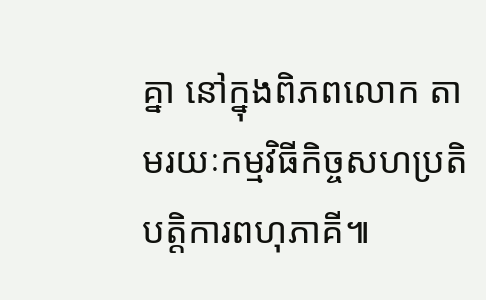គ្នា នៅក្នុងពិភពលោក តាមរយៈកម្មវិធីកិច្ចសហប្រតិបត្តិការពហុភាគី៕